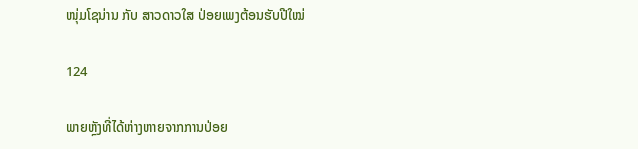ໜຸ່ມໂຊນ່ານ ກັບ ສາວດາວໃສ ປ່ອຍເພງຕ້ອນຮັບປີໃໝ່

124

ພາຍຫຼັງທີ່ໄດ້ຫ່າງຫາຍຈາກການປ່ອຍ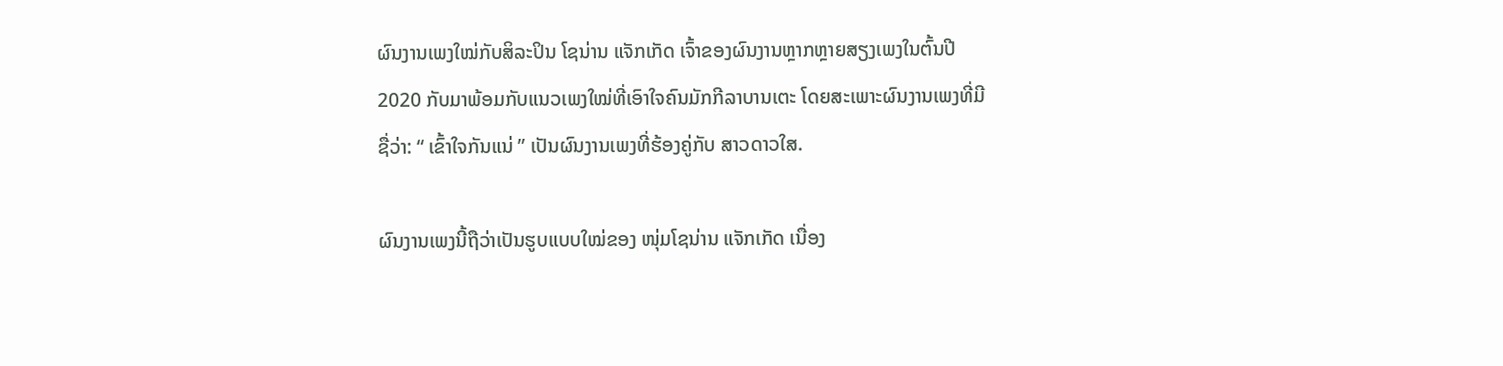ຜົນງານເພງໃໝ່ກັບສິລະປິນ ໂຊນ່ານ ແຈັກເກັດ ເຈົ້າຂອງຜົນງານຫຼາກຫຼາຍສຽງເພງໃນຕົ້ນປີ 2020 ກັບມາພ້ອມກັບແນວເພງໃໝ່ທີ່ເອົາໃຈຄົນມັກກີລາບານເຕະ ໂດຍສະເພາະຜົນງານເພງທີ່ມີຊື່ວ່າ: “ ເຂົ້າໃຈກັນແນ່ ” ເປັນຜົນງານເພງທີ່ຮ້ອງຄູ່ກັບ ສາວດາວໃສ.

ຜົນງານເພງນີ້ຖືວ່າເປັນຮູບແບບໃໝ່ຂອງ ໜຸ່ມໂຊນ່ານ ແຈັກເກັດ ເນື່ອງ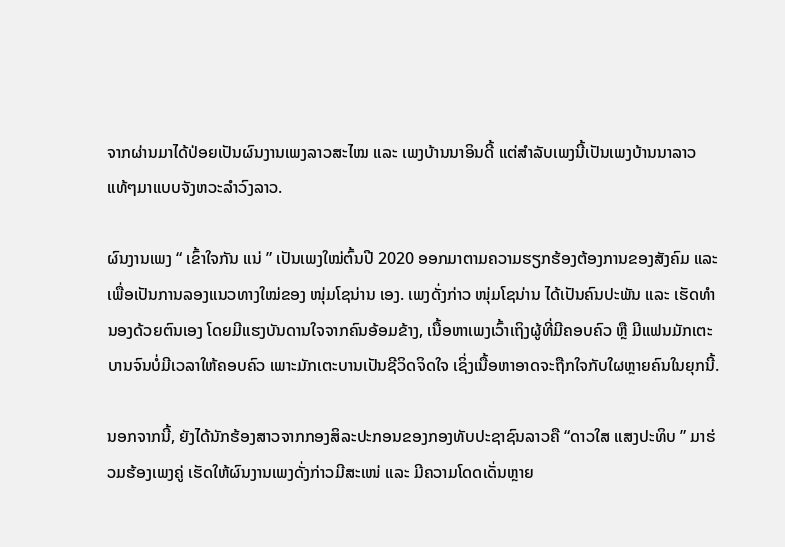ຈາກຜ່ານມາໄດ້ປ່ອຍເປັນຜົນງານເພງລາວສະໄໝ ແລະ ເພງບ້ານນາອິນດີ້ ແຕ່ສໍາລັບເພງນີ້ເປັນເພງບ້ານນາລາວແທ້ໆມາແບບຈັງຫວະລໍາວົງລາວ.

ຜົນງານເພງ “ ເຂົ້າໃຈກັນ ແນ່ ” ເປັນເພງໃໝ່ຕົ້ນປີ 2020 ອອກມາຕາມຄວາມຮຽກຮ້ອງຕ້ອງການຂອງສັງຄົມ ແລະ ເພື່ອເປັນການລອງແນວທາງໃໝ່ຂອງ ໜຸ່ມໂຊນ່ານ ເອງ. ເພງດັ່ງກ່າວ ໜຸ່ມໂຊນ່ານ ໄດ້ເປັນຄົນປະພັນ ແລະ ເຮັດທໍານອງດ້ວຍຕົນເອງ ໂດຍມີແຮງບັນດານໃຈຈາກຄົນອ້ອມຂ້າງ, ເນື້ອຫາເພງເວົ້າເຖິງຜູ້ທີ່ມີຄອບຄົວ ຫຼື ມີແຟນມັກເຕະບານຈົນບໍ່ມີເວລາໃຫ້ຄອບຄົວ ເພາະມັກເຕະບານເປັນຊີວິດຈິດໃຈ ເຊິ່ງເນື້ອຫາອາດຈະຖືກໃຈກັບໃຜຫຼາຍຄົນໃນຍຸກນີ້.

ນອກຈາກນີ້, ຍັງໄດ້ນັກຮ້ອງສາວຈາກກອງສິລະປະກອນຂອງກອງທັບປະຊາຊົນລາວຄື “ດາວໃສ ແສງປະທິບ ” ມາຮ່ວມຮ້ອງເພງຄູ່ ເຮັດໃຫ້ຜົນງານເພງດັ່ງກ່າວມີສະເໜ່ ແລະ ມີຄວາມໂດດເດັ່ນຫຼາຍ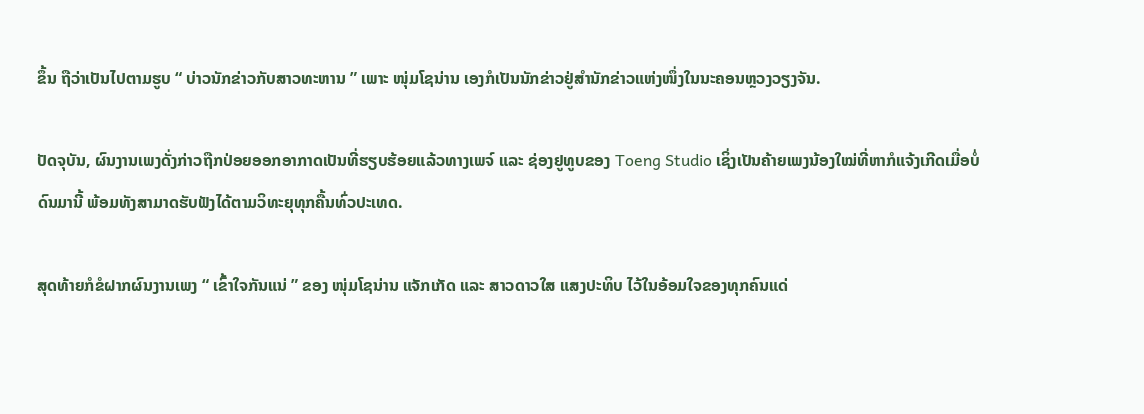ຂຶ້ນ ຖືວ່າເປັນໄປຕາມຮູບ “ ບ່າວນັກຂ່າວກັບສາວທະຫານ ” ເພາະ ໜຸ່ມໂຊນ່ານ ເອງກໍເປັນນັກຂ່າວຢູ່ສໍານັກຂ່າວແຫ່ງໜຶ່ງໃນນະຄອນຫຼວງວຽງຈັນ.

ປັດຈຸບັນ, ຜົນງານເພງດັ່ງກ່າວຖືກປ່ອຍອອກອາກາດເປັນທີ່ຮຽບຮ້ອຍແລ້ວທາງເພຈ໌ ແລະ ຊ່ອງຢູທູບຂອງ Toeng Studio ເຊິ່ງເປັນຄ້າຍເພງນ້ອງໃໝ່ທີ່ຫາກໍແຈ້ງເກີດເມື່ອບໍ່ດົນມານີ້ ພ້ອມທັງສາມາດຮັບຟັງໄດ້ຕາມວິທະຍຸທຸກຄື້ນທົ່ວປະເທດ.

ສຸດທ້າຍກໍຂໍຝາກຜົນງານເພງ “ ເຂົ້າໃຈກັນແນ່ ” ຂອງ ໜຸ່ມໂຊນ່ານ ແຈັກເກັດ ແລະ ສາວດາວໃສ ແສງປະທິບ ໄວ້ໃນອ້ອມໃຈຂອງທຸກຄົນແດ່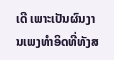ເດີ ເພາະເປັນຜົນງານເພງທໍາອິດທີ່ທັງສ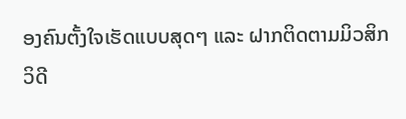ອງຄົນຕັ້ງໃຈເຮັດແບບສຸດໆ ແລະ ຝາກຕິດຕາມມິວສິກວິດີ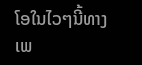ໂອໃນໄວໆນີ້ທາງເພ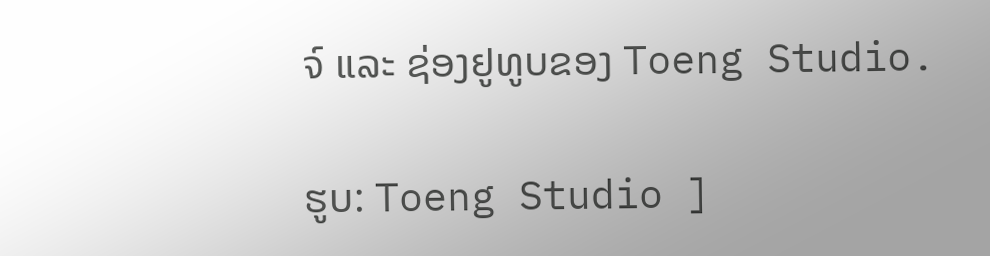ຈ໌ ແລະ ຊ່ອງຢູທູບຂອງ Toeng Studio.

ຮູບ: Toeng Studio ]